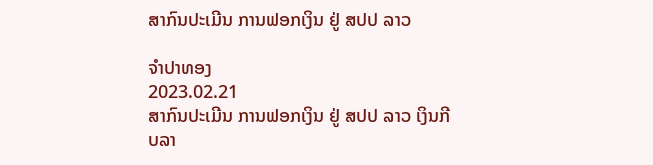ສາກົນປະເມີນ ການຟອກເງິນ ຢູ່ ສປປ ລາວ

ຈຳປາທອງ
2023.02.21
ສາກົນປະເມີນ ການຟອກເງິນ ຢູ່ ສປປ ລາວ ເງິນກີບລາ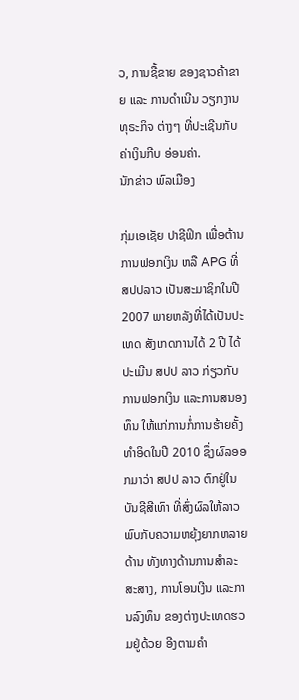ວ, ການຊື້ຂາຍ ຂອງຊາວຄ້າຂາຍ ແລະ ການດຳເນີນ ວຽກງານທຸຣະກິຈ ຕ່າງໆ ທີ່ປະເຊີນກັບ ຄ່າເງິນກີບ ອ່ອນຄ່າ.
ນັກຂ່າວ ພົລເມືອງ

ກຸ່ມເອເຊັຍ ປາຊີຟິກ ເພື່ອຕ້ານການຟອກເງິນ ຫລື APG ທີ່ ສປປລາວ ເປັນສະມາຊິກໃນປີ 2007 ພາຍຫລັງທີ່ໄດ້ເປັນປະເທດ ສັງເກດການໄດ້ 2 ປີ ໄດ້ປະເມີນ ສປປ ລາວ ກ່ຽວກັບການຟອກເງິນ ແລະການສນອງທຶນ ໃຫ້ແກ່ການກໍ່ການຮ້າຍຄັ້ງ ທໍາອິດໃນປີ 2010 ຊຶ່ງຜົລອອກມາວ່າ ສປປ ລາວ ຕົກຢູ່ໃນບັນຊີສີເທົາ ທີ່ສົ່ງຜົລໃຫ້ລາວ ພົບກັບຄວາມຫຍຸ້ງຍາກຫລາຍດ້ານ ທັງທາງດ້ານການສໍາລະ ສະສາງ, ການໂອນເງີນ ແລະການລົງທຶນ ຂອງຕ່າງປະເທດຮວມຢູ່ດ້ວຍ ອີງຕາມຄໍາ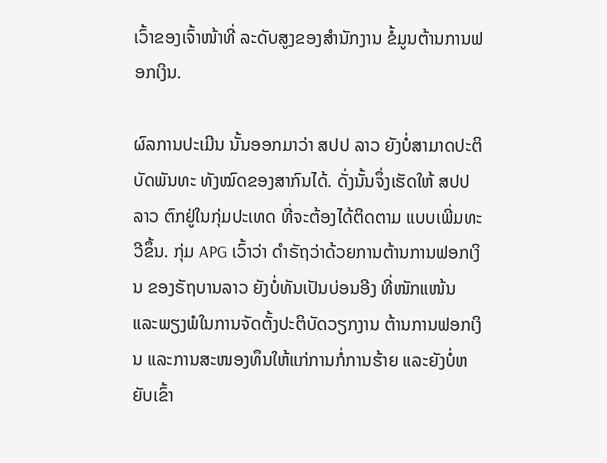ເວົ້າຂອງເຈົ້າໜ້າທີ່ ລະດັບສູງຂອງສໍານັກງານ ຂໍ້ມູນຕ້ານການຟອກເງິນ.

ຜົລການປະເມີນ ນັ້ນອອກມາວ່າ ສປປ ລາວ ຍັງບໍ່ສາມາດປະຕິບັດພັນທະ ທັງໝົດຂອງສາກົນໄດ້. ດັ່ງນັ້ນຈຶ່ງເຮັດໃຫ້ ສປປ ລາວ ຕົກຢູ່ໃນກຸ່ມປະເທດ ທີ່ຈະຕ້ອງໄດ້ຕິດຕາມ ແບບເພີ່ມທະວີຂຶ້ນ. ກຸ່ມ APG ເວົ້າວ່າ ດຳຣັຖວ່າດ້ວຍການຕ້ານການຟອກເງິນ ຂອງຣັຖບານລາວ ຍັງບໍ່ທັນເປັນບ່ອນອີງ ທີ່ໜັກແໜ້ນ ແລະພຽງພໍໃນການຈັດຕັ້ງປະຕິບັດວຽກງານ ຕ້ານການຟອກເງິນ ແລະການສະໜອງທຶນໃຫ້ແກ່ການກໍ່ການຮ້າຍ ແລະຍັງບໍ່ຫຍັບເຂົ້າ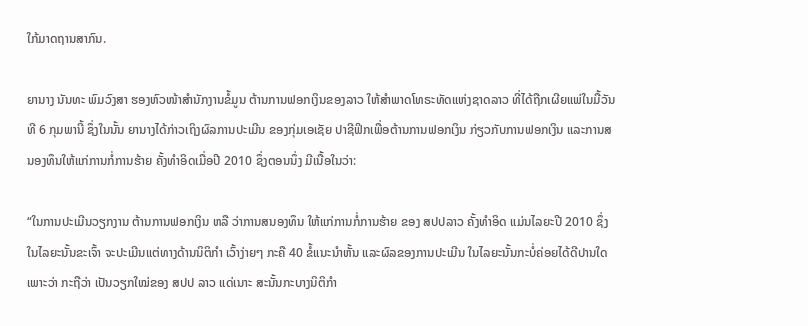ໃກ້ມາດຖານສາກົນ.

ຍານາງ ນັນທະ ພົມວົງສາ ຮອງຫົວໜ້າສໍານັກງານຂໍ້ມູນ ຕ້ານການຟອກເງິນຂອງລາວ ໃຫ້ສໍາພາດໂທຣະທັດແຫ່ງຊາດລາວ ທີ່ໄດ້ຖືກເຜີຍແພ່ໃນມື້ວັນທີ 6 ກຸມພານີ້ ຊຶ່ງໃນນັ້ນ ຍານາງໄດ້ກ່າວເຖິງຜົລການປະເມີນ ຂອງກຸ່ມເອເຊັຍ ປາຊີຟິກເພື່ອຕ້ານການຟອກເງິນ ກ່ຽວກັບການຟອກເງິນ ແລະການສນອງທຶນໃຫ້ແກ່ການກໍ່ການຮ້າຍ ຄັ້ງທໍາອິດເມື່ອປີ 2010 ຊຶ່ງຕອນນຶ່ງ ມີເນື້ອໃນວ່າ:

“ໃນການປະເມີນວຽກງານ ຕ້ານການຟອກເງິນ ຫລື ວ່າການສນອງທຶນ ໃຫ້ແກ່ການກໍ່ການຮ້າຍ ຂອງ ສປປລາວ ຄັ້ງທໍາອິດ ແມ່ນໄລຍະປີ 2010 ຊຶ່ງໃນໄລຍະນັ້ນຂະເຈົ້າ ຈະປະເມີນແຕ່ທາງດ້ານນິຕິກໍາ ເວົ້າງ່າຍໆ ກະຄື 40 ຂໍ້ແນະນໍາຫັ້ນ ແລະຜົລຂອງການປະເມີນ ໃນໄລຍະນັ້ນກະບໍ່ຄ່ອຍໄດ້ດີປານໃດ ເພາະວ່າ ກະຖືວ່າ ເປັນວຽກໃໝ່ຂອງ ສປປ ລາວ ແດ່ເນາະ ສະນັ້ນກະບາງນິຕິກໍາ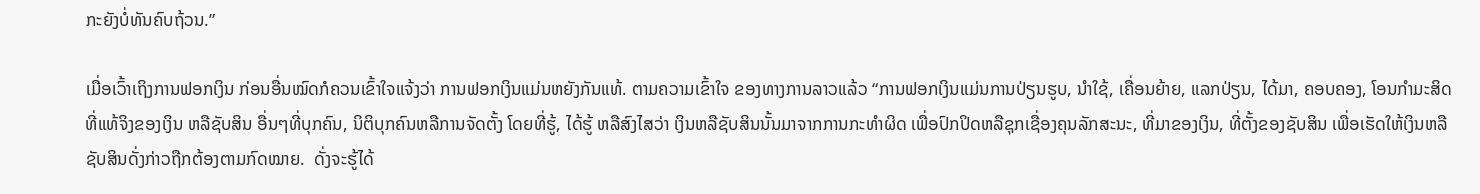ກະຍັງບໍ່ທັນຄົບຖ້ວນ.”

ເມື່ອເວົ້າເຖິງການຟອກເງິນ ກ່ອນອື່ນໝົດກໍຄວນເຂົ້າໃຈແຈ້ງວ່າ ການຟອກເງິນແມ່ນຫຍັງກັນແທ້. ຕາມຄວາມເຂົ້າໃຈ ຂອງທາງການລາວແລ້ວ “ການຟອກເງິນແມ່ນການປ່ຽນຮູບ, ນໍາໃຊ້, ເຄື່ອນຍ້າຍ, ແລກປ່ຽນ, ໄດ້ມາ, ຄອບຄອງ, ໂອນກໍາມະສິດທີ່ແທ້ຈິງຂອງເງິນ ຫລືຊັບສິນ ອື່ນໆທີ່ບຸກຄົນ, ນິຕິບຸກຄົນຫລືການຈັດຕັ້ງ ໂດຍທີ່ຮູ້, ໄດ້ຮູ້ ຫລືສົງໄສວ່າ ເງິນຫລືຊັບສິນນັ້ນມາຈາກການກະທໍາຜິດ ເພື່ອປົກປິດຫລືຊຸກເຊື່ອງຄຸນລັກສະນະ, ທີ່ມາຂອງເງິນ, ທີ່ຕັ້ງຂອງຊັບສິນ ເພື່ອເຮັດໃຫ້ເງິນຫລືຊັບສິນດັ່ງກ່າວຖືກຕ້ອງຕາມກົດໝາຍ.  ດັ່ງຈະຮູ້ໄດ້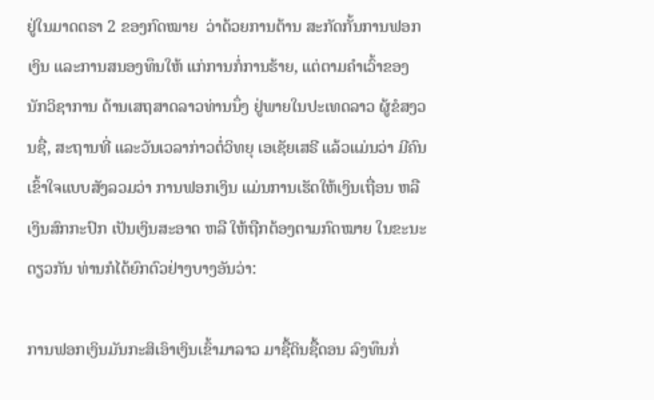ຢູ່ໃນມາດຕຣາ 2 ຂອງກົດໝາຍ  ວ່າດ້ວຍການຕ້ານ ສະກັດກັ້ນການຟອກເງິນ ແລະການສນອງທຶນໃຫ້ ແກ່ການກໍ່ການຮ້າຍ, ແຕ່ຕາມຄໍາເວົ້າຂອງນັກວິຊາການ ດ້ານເສຖສາດລາວທ່ານນຶ່ງ ຢູ່ພາຍໃນປະເທດລາວ ຜູ້ຂໍສງວນຊື່, ສະຖານທີ່ ແລະວັນເວລາກ່າວຕໍ່ວິທຍຸ ເອເຊັຍເສຣີ ແລ້ວແມ່ນວ່າ ມີຄົນເຂົ້າໃຈແບບສັງລວມວ່າ ການຟອກເງິນ ແມ່ນການເຮັດໃຫ້ເງິນເຖື່ອນ ຫລືເງິນສົກກະປົກ ເປັນເງິນສະອາດ ຫລື ໃຫ້ຖືກຕ້ອງຕາມກົດໝາຍ ໃນຂະນະດຽວກັນ ທ່ານກໍໄດ້ຍົກຕົວຢ່າງບາງອັນວ່າ:

ການຟອກເງິນມັນກະສິເອົາເງິນເຂົ້າມາລາວ ມາຊື້ດິນຊື້ດອນ ລົງທຶນກໍ່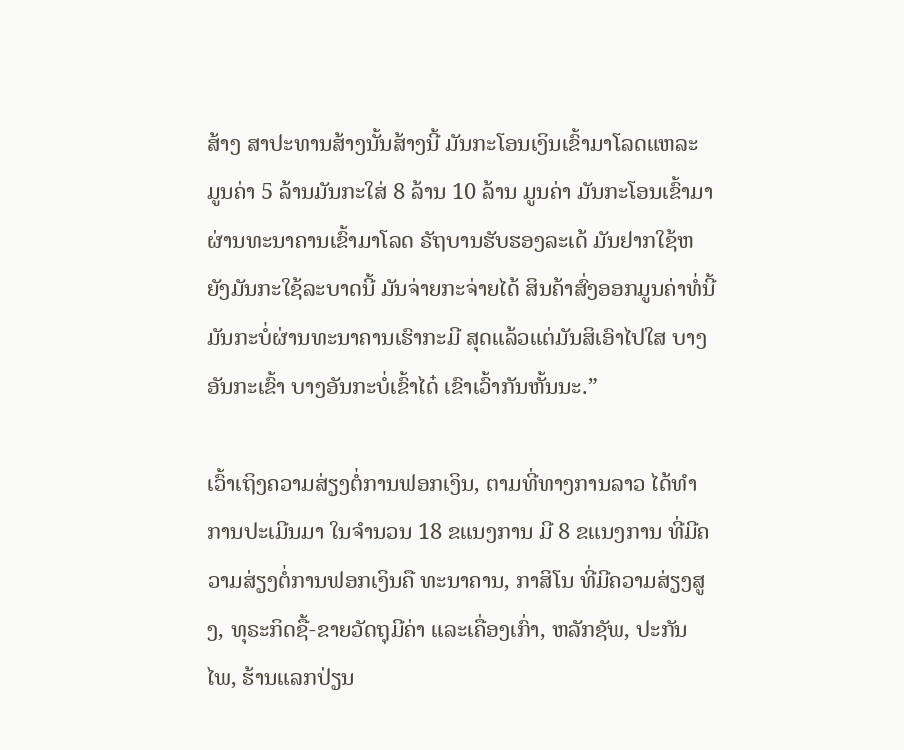ສ້າງ ສາປະທານສ້າງນັ້ນສ້າງນີ້ ມັນກະໂອນເງິນເຂົ້າມາໂລດແຫລະ ມູນຄ່າ 5 ລ້ານມັນກະໃສ່ 8 ລ້ານ 10 ລ້ານ ມູນຄ່າ ມັນກະໂອນເຂົ້າມາຜ່ານທະນາຄານເຂົ້າມາໂລດ ຣັຖບານຮັບຮອງລະເດ້ ມັນຢາກໃຊ້ຫຍັງມັນກະໃຊ້ລະບາດນີ້ ມັນຈ່າຍກະຈ່າຍໄດ້ ສິນຄ້າສົ່ງອອກມູນຄ່າທໍ່ນີ້ ມັນກະບໍ່ຜ່ານທະນາຄານເຮົາກະມີ ສຸດແລ້ວແຕ່ມັນສິເອົາໄປໃສ ບາງອັນກະເຂົ້າ ບາງອັນກະບໍ່ເຂົ້າໄດ໋ ເຂົາເວົ້າກັນຫັ້ນນະ.”

ເວົ້າເຖິງຄວາມສ່ຽງຕໍ່ການຟອກເງິນ, ຕາມທີ່ທາງການລາວ ໄດ້ທໍາການປະເມີນມາ ໃນຈໍານວນ 18 ຂແນງການ ມີ 8 ຂແນງການ ທີ່ມີຄວາມສ່ຽງຕໍ່ການຟອກເງິນຄື ທະນາຄານ, ກາສິໂນ ທີ່ມີຄວາມສ່ຽງສູງ, ທຸຣະກິດຊື້-ຂາຍວັດຖຸມີຄ່າ ແລະເຄື່ອງເກົ່າ, ຫລັກຊັພ, ປະກັນໄພ, ຮ້ານແລກປ່ຽນ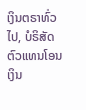ເງິນຕຣາທົ່ວໄປ, ບໍຣິສັດຕົວແທນໂອນເງິນ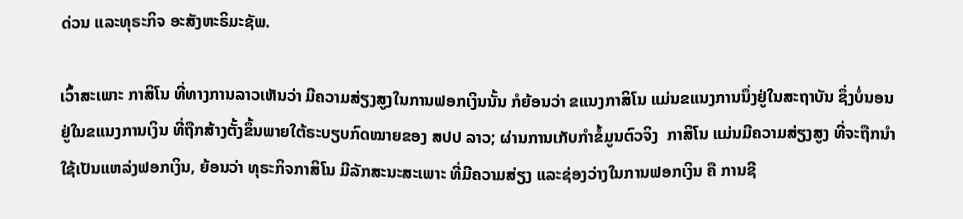ດ່ວນ ແລະທຸຣະກິຈ ອະສັງຫະຣິມະຊັພ.

ເວົ້າສະເພາະ ກາສິໂນ ທີ່ທາງການລາວເຫັນວ່າ ມີຄວາມສ່ຽງສູງໃນການຟອກເງິນນັ້ນ ກໍຍ້ອນວ່າ ຂແນງກາສິໂນ ແມ່ນຂແນງການນຶ່ງຢູ່ໃນສະຖາບັນ ຊຶ່ງບໍ່ນອນຢູ່ໃນຂແນງການເງິນ ທີ່ຖືກສ້າງຕັ້ງຂຶ້ນພາຍໃຕ້ຣະບຽບກົດໝາຍຂອງ ສປປ ລາວ; ຜ່ານການເກັບກໍາຂໍ້ມູນຕົວຈິງ  ກາສິໂນ ແມ່ນມີຄວາມສ່ຽງສູງ ທີ່ຈະຖືກນໍາໃຊ້ເປັນແຫລ່ງຟອກເງິນ, ຍ້ອນວ່າ ທຸຣະກິຈກາສິໂນ ມີລັກສະນະສະເພາະ ທີ່ມີຄວາມສ່ຽງ ແລະຊ່ອງວ່າງໃນການຟອກເງິນ ຄື ການຊີ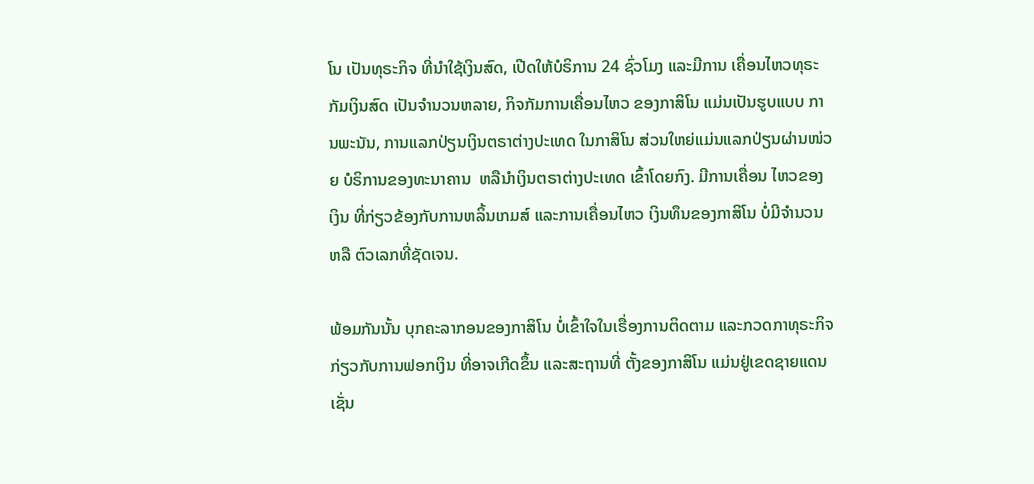ໂນ ເປັນທຸຣະກິຈ ທີ່ນໍາໃຊ້ເງິນສົດ, ເປີດໃຫ້ບໍຣິການ 24 ຊົ່ວໂມງ ແລະມີການ ເຄື່ອນໄຫວທຸຣະກັມເງິນສົດ ເປັນຈໍານວນຫລາຍ, ກິຈກັມການເຄື່ອນໄຫວ ຂອງກາສິໂນ ແມ່ນເປັນຮູບແບບ ການພະນັນ, ການແລກປ່ຽນເງິນຕຣາຕ່າງປະເທດ ໃນກາສິໂນ ສ່ວນໃຫຍ່ແມ່ນແລກປ່ຽນຜ່ານໜ່ວຍ ບໍຣິການຂອງທະນາຄານ  ຫລືນໍາເງິນຕຣາຕ່າງປະເທດ ເຂົ້າໂດຍກົງ. ມີການເຄື່ອນ ໄຫວຂອງເງິນ ທີ່ກ່ຽວຂ້ອງກັບການຫລິ້ນເກມສ໌ ແລະການເຄື່ອນໄຫວ ເງິນທຶນຂອງກາສິໂນ ບໍ່ມີຈໍານວນ ຫລື ຕົວເລກທີ່ຊັດເຈນ.

ພ້ອມກັນນັ້ນ ບຸກຄະລາກອນຂອງກາສິໂນ ບໍ່ເຂົ້າໃຈໃນເຣື່ອງການຕິດຕາມ ແລະກວດກາທຸຣະກິຈກ່ຽວກັບການຟອກເງິນ ທີ່ອາຈເກີດຂຶ້ນ ແລະສະຖານທີ່ ຕັ້ງຂອງກາສິໂນ ແມ່ນຢູ່ເຂດຊາຍແດນ ເຊັ່ນ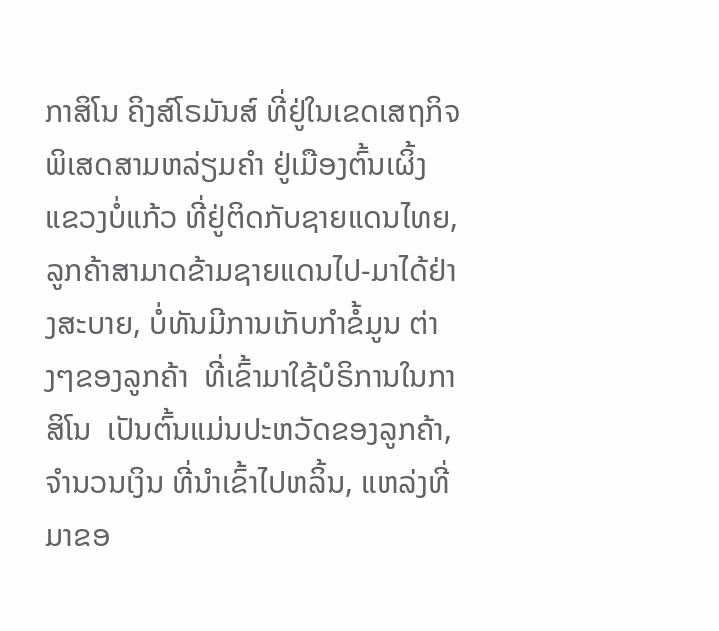ກາສິໂນ ຄິງສ໌ໂຣມັນສ໌ ທີ່ຢູ່ໃນເຂດເສຖກິຈ ພິເສດສາມຫລ່ຽມຄໍາ ຢູ່ເມືອງຕົ້ນເຜິ້ງ ແຂວງບໍ່ແກ້ວ ທີ່ຢູ່ຕິດກັບຊາຍແດນໄທຍ, ລູກຄ້າສາມາດຂ້າມຊາຍແດນໄປ-ມາໄດ້ຢ່າງສະບາຍ, ບໍ່ທັນມີການເກັບກໍາຂໍ້ມູນ ຕ່າງໆຂອງລູກຄ້າ  ທີ່ເຂົ້າມາໃຊ້ບໍຣິການໃນກາສິໂນ  ເປັນຕົ້ນແມ່ນປະຫວັດຂອງລູກຄ້າ, ຈໍານວນເງິນ ທີ່ນໍາເຂົ້າໄປຫລິ້ນ, ແຫລ່ງທີ່ມາຂອ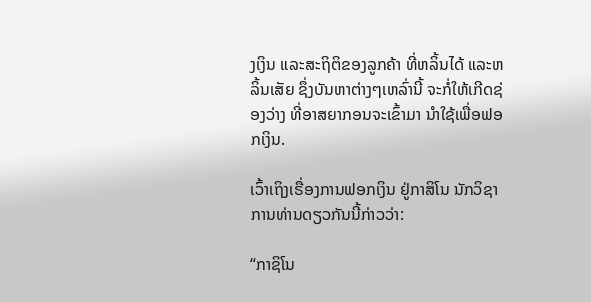ງເງິນ ແລະສະຖິຕິຂອງລູກຄ້າ ທີ່ຫລິ້ນໄດ້ ແລະຫລິ້ນເສັຍ ຊຶ່ງບັນຫາຕ່າງໆເຫລົ່ານີ້ ຈະກໍ່ໃຫ້ເກີດຊ່ອງວ່າງ ທີ່ອາສຍາກອນຈະເຂົ້າມາ ນໍາໃຊ້ເພື່ອຟອກເງິນ.

ເວົ້າເຖິງເຣື່ອງການຟອກເງິນ ຢູ່ກາສິໂນ ນັກວິຊາການທ່ານດຽວກັນນີ້ກ່າວວ່າ:

“ກາຊິໂນ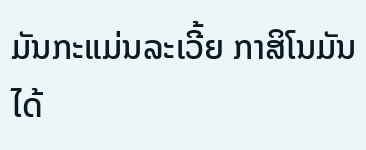ມັນກະແມ່ນລະເວີ້ຍ ກາສິໂນມັນໄດ້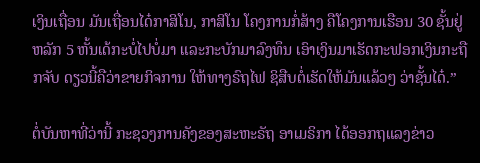ເງິນເຖື່ອນ ມັນເຖື່ອນໄດ໋ກາສິໂນ, ກາສິໂນ ໂຄງການກໍ່ສ້າງ ຄືໂຄງການເຮືອນ 30 ຊັ້ນຢູ່ຫລັກ 5 ຫັ້ນເດ້ກະບໍ່ໄປບໍ່ມາ ແລະກະບັກມາລົງທຶນ ເອົາເງິນມາເຮັດກະຟອກເງິນກະຖືກຈັບ ດຽວນີ້ຄືວ່າຂາຍກິຈການ ໃຫ້ທາງຣົຖໄຟ ຊິສືບຕໍ່ເຮັດໃຫ້ມັນແລ້ວໆ ວ່າຊັ້ນໄດ໋.”

ຕໍ່ບັນຫາທີ່ວ່ານີ້ ກະຊວງການຄັງຂອງສະຫະຣັຖ ອາເມຣິກາ ໄດ້ອອກຖແລງຂ່າວ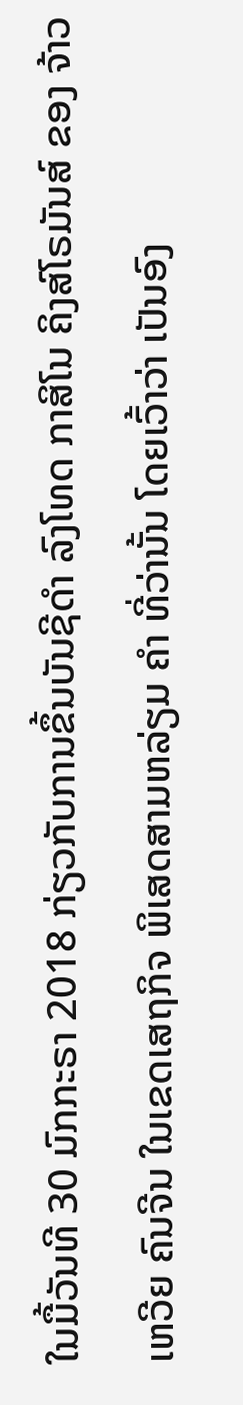ໃນມື້ວັນທີ 30 ມົກກະຣາ 2018 ກ່ຽວກັບການຂຶ້ນບັນຊີດຳ ລົງໂທດ ກາສິໂນ ຄິງສ໌ໂຣມັນສ໌ ຂອງ ຈ້າວ ເຫວີຍ ຄົນຈີນ ໃນເຂດເສຖກິຈ ພິເສດສາມຫລ່ຽມ ຄໍາ ທີ່ວ່ານັ້ນ ໂດຍເວົ້າວ່າ ເປັນອົງ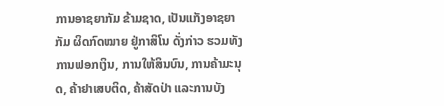ການອາຊຍາກັມ ຂ້າມຊາດ, ເປັນແກັງອາຊຍາກັມ ຜິດກົດໝາຍ ຢູ່ກາສິໂນ ດັ່ງກ່າວ ຮວມທັງການຟອກເງິນ, ການໃຫ້ສິນບົນ, ການຄ້າມະນຸດ, ຄ້າຢາເສບຕິດ, ຄ້າສັດປ່າ ແລະການບັງ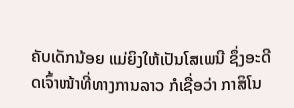ຄັບເດັກນ້ອຍ ແມ່ຍິງໃຫ້ເປັນໂສເພນີ ຊຶ່ງອະດີດເຈົ້າໜ້າທີ່ທາງການລາວ ກໍເຊື່ອວ່າ ກາສິໂນ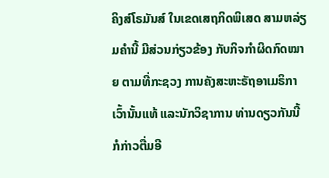ຄິງສ໌ໂຣມັນສ໌ ໃນເຂດເສຖກິດພິເສດ ສາມຫລ່ຽມຄໍານີ້ ມີສ່ວນກ່ຽວຂ້ອງ ກັບກິຈກໍາຜິດກົດໝາຍ ຕາມທີ່ກະຊວງ ການຄັງສະຫະຣັຖອາເມຣິກາ ເວົ້ານັ້ນແທ້ ແລະນັກວິຊາການ ທ່ານດຽວກັນນີ້ ກໍກ່າວຕື່ມອີ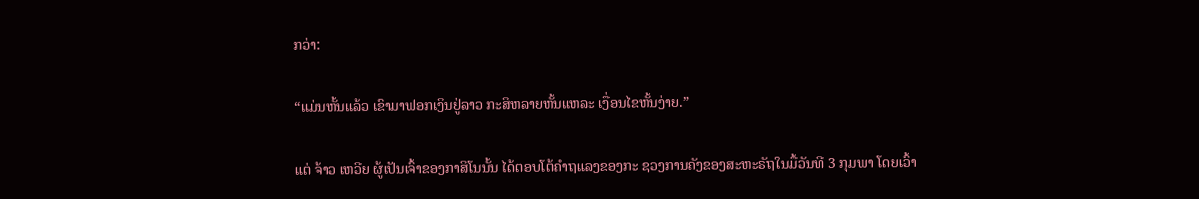ກວ່າ:

“ແມ່ນຫັ້ນແລ້ວ ເຂົາມາຟອກເງິນຢູ່ລາວ ກະສິຫລາຍຫັ້ນແຫລະ ເງື່ອນໄຂຫັ້ນງ່າຍ.”

ແຕ່ ຈ້າວ ເຫວີຍ ຜູ້ເປັນເຈົ້າຂອງກາສິໂນນັ້ນ ໄດ້ຕອບໂຕ້ຄໍາຖແລງຂອງກະ ຊວງການຄັງຂອງສະຫະຣັຖໃນມື້ວັນທີ 3 ກຸມພາ ໂດຍເວົ້າ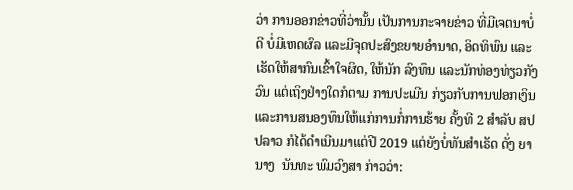ວ່າ ການອອກຂ່າວທີ່ວ່ານັ້ນ ເປັນການກະຈາຍຂ່າວ ທີ່ມີເຈຕນາບໍ່ດີ ບໍ່ມີເຫດຜົລ ແລະມີຈຸດປະສົງຂຍາຍອໍານາດ, ອິດທິພົນ ແລະເຮັດໃຫ້ສາກົນເຂົ້າໃຈຜິດ, ໃຫ້ນັກ ລົງທຶນ ແລະນັກທ່ອງທ່ຽວກັງວົນ ແຕ່ເຖິງຢ່າງໃດກໍຕາມ ການປະເມີນ ກ່ຽວກັບການຟອກເງິນ ແລະການສນອງທຶນໃຫ້ແກ່ການກໍ່ການຮ້າຍ ຄັ້ງທີ 2 ສໍາລັບ ສປປລາວ ກໍໄດ້ດໍາເນີນມາແຕ່ປີ 2019 ແຕ່ຍັງບໍ່ທັນສໍາເຣັດ ດັ່ງ ຍານາງ  ນັນທະ ພົມວົງສາ ກ່າວວ່າ: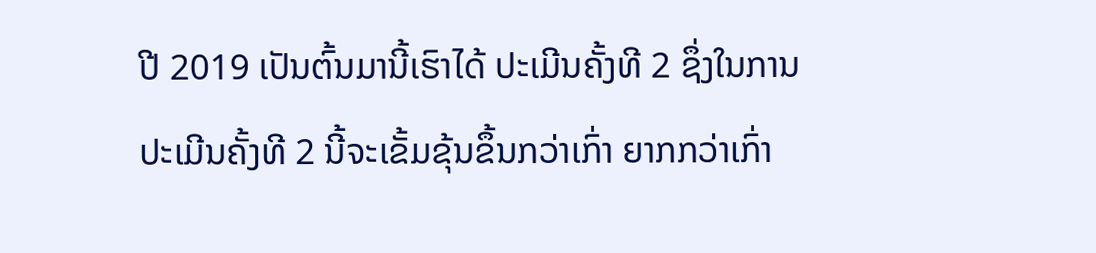ປີ 2019 ເປັນຕົ້ນມານີ້ເຮົາໄດ້ ປະເມີນຄັ້ງທີ 2 ຊຶ່ງໃນການປະເມີນຄັ້ງທີ 2 ນີ້ຈະເຂັ້ມຂຸ້ນຂຶ້ນກວ່າເກົ່າ ຍາກກວ່າເກົ່າ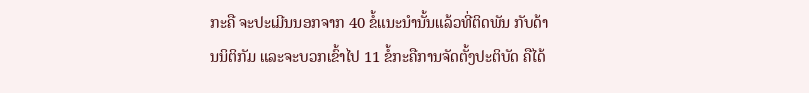ກະຄື ຈະປະເມີນນອກຈາກ 40 ຂໍ້ແນະນໍານັ້ນແລ້ວທີ່ຕິດພັນ ກັບດ້ານນິຕິກັມ ແລະຈະບວກເຂົ້າໄປ 11 ຂໍ້ກະຄືການຈັດຕັ້ງປະຕິບັດ ຄືໄດ້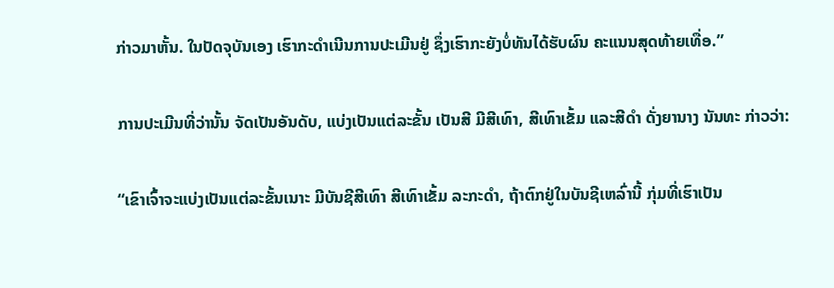ກ່າວມາຫັ້ນ. ໃນປັດຈຸບັນເອງ ເຮົາກະດໍາເນີນການປະເມີນຢູ່ ຊຶ່ງເຮົາກະຍັງບໍ່ທັນໄດ້ຮັບຜົນ ຄະແນນສຸດທ້າຍເທື່ອ.”

ການປະເມີນທີ່ວ່ານັ້ນ ຈັດເປັນອັນດັບ, ແບ່ງເປັນແຕ່ລະຂັ້ນ ເປັນສີ ມີສີເທົາ, ສີເທົາເຂັ້ມ ແລະສີດໍາ ດັ່ງຍານາງ ນັນທະ ກ່າວວ່າ:

“ເຂົາເຈົ້າຈະແບ່ງເປັນແຕ່ລະຂັ້ນເນາະ ມີບັນຊີສີເທົາ ສີເທົາເຂັ້ມ ລະກະດໍາ, ຖ້າຕົກຢູ່ໃນບັນຊີເຫລົ່ານີ້ ກຸ່ມທີ່ເຮົາເປັນ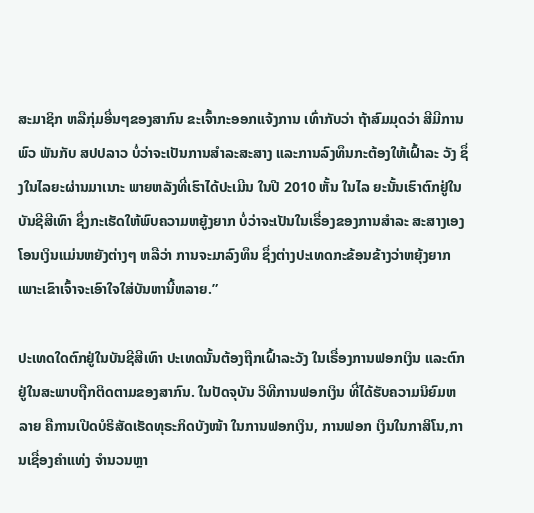ສະມາຊິກ ຫລືກຸ່ມອື່ນໆຂອງສາກົນ ຂະເຈົ້າກະອອກແຈ້ງການ ເທົ່າກັບວ່າ ຖ້າສົມມຸດວ່າ ສີມີການພົວ ພັນກັບ ສປປລາວ ບໍ່ວ່າຈະເປັນການສໍາລະສະສາງ ແລະການລົງທຶນກະຕ້ອງໃຫ້ເຝົ້າລະ ວັງ ຊຶ່ງໃນໄລຍະຜ່ານມາເນາະ ພາຍຫລັງທີ່ເຮົາໄດ້ປະເມີນ ໃນປີ 2010 ຫັ້ນ ໃນໄລ ຍະນັ້ນເຮົາຕົກຢູ່ໃນບັນຊີສີເທົາ ຊຶ່ງກະເຮັດໃຫ້ພົບຄວາມຫຍູ້ງຍາກ ບໍ່ວ່າຈະເປັນໃນເຣື່ອງຂອງການສໍາລະ ສະສາງເອງ ໂອນເງິນແມ່ນຫຍັງຕ່າງໆ ຫລືວ່າ ການຈະມາລົງທຶນ ຊຶ່ງຕ່າງປະເທດກະຂ້ອນຂ້າງວ່າຫຍຸ້ງຍາກ ເພາະເຂົາເຈົ້າຈະເອົາໃຈໃສ່ບັນຫານີ້ຫລາຍ.”

ປະເທດໃດຕົກຢູ່ໃນບັນຊີສີເທົາ ປະເທດນັ້ນຕ້ອງຖືກເຝົ້າລະວັງ ໃນເຣື່ອງການຟອກເງິນ ແລະຕົກຢູ່ໃນສະພາບຖືກຕິດຕາມຂອງສາກົນ. ໃນປັດຈຸບັນ ວິທີການຟອກເງິນ ທີ່ໄດ້ຮັບຄວາມນິຍົມຫລາຍ ຄືການເປີດບໍຣິສັດເຮັດທຸຣະກິດບັງໜ້າ ໃນການຟອກເງິນ, ການຟອກ ເງິນໃນກາສິໂນ,ການເຊື່ອງຄໍາແທ່ງ ຈໍານວນຫຼາ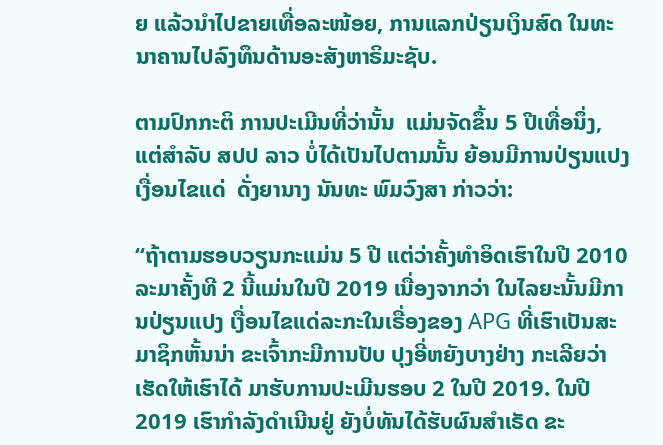ຍ ແລ້ວນໍາໄປຂາຍເທື່ອລະໜ້ອຍ, ການແລກປ່ຽນເງິນສົດ ໃນທະນາຄານໄປລົງທຶນດ້ານອະສັງຫາຣິມະຊັບ.

ຕາມປົກກະຕິ ການປະເມີນທີ່ວ່ານັ້ນ  ແມ່ນຈັດຂຶ້ນ 5 ປີເທື່ອນຶ່ງ, ແຕ່ສໍາລັບ ສປປ ລາວ ບໍ່ໄດ້ເປັນໄປຕາມນັ້ນ ຍ້ອນມີການປ່ຽນແປງເງື່ອນໄຂແດ່  ດັ່ງຍານາງ ນັນທະ ພົມວົງສາ ກ່າວວ່າ:

“ຖ້າຕາມຮອບວຽນກະແມ່ນ 5 ປີ ແຕ່ວ່າຄັ້ງທໍາອິດເຮົາໃນປີ 2010 ລະມາຄັ້ງທີ 2 ນີ້ແມ່ນໃນປີ 2019 ເນື່ອງຈາກວ່າ ໃນໄລຍະນັ້ນມີການປ່ຽນແປງ ເງື່ອນໄຂແດ່ລະກະໃນເຣື່ອງຂອງ APG ທີ່ເຮົາເປັນສະມາຊິກຫັ້ນນ່າ ຂະເຈົ້າກະມີການປັບ ປຸງອີ່ຫຍັງບາງຢ່າງ ກະເລີຍວ່າເຮັດໃຫ້ເຮົາໄດ້ ມາຮັບການປະເມີນຮອບ 2 ໃນປີ 2019. ໃນປີ 2019 ເຮົາກໍາລັງດໍາເນີນຢູ່ ຍັງບໍ່ທັນໄດ້ຮັບຜົນສໍາເຣັດ ຂະ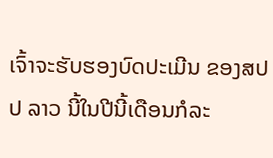ເຈົ້າຈະຮັບຮອງບົດປະເມີນ ຂອງສປປ ລາວ ນີ້ໃນປີນີ້ເດືອນກໍລະ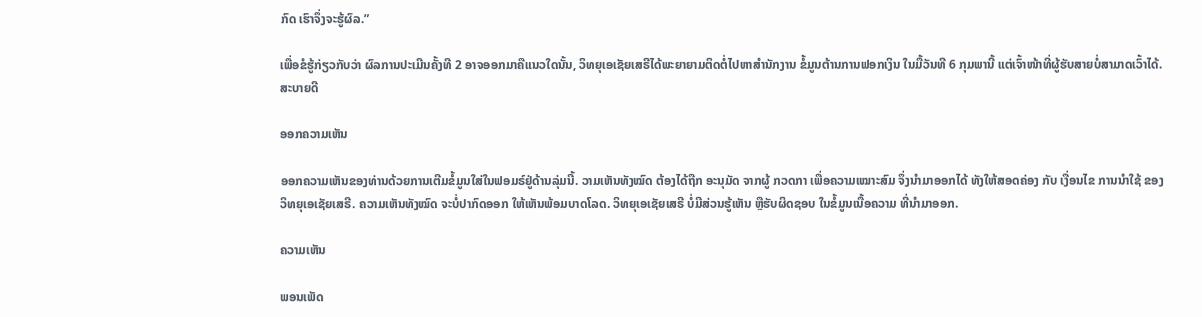ກົດ ເຮົາຈຶ່ງຈະຮູ້ຜົລ.”

ເພື່ອຂໍຮູ້ກ່ຽວກັບວ່າ ຜົລການປະເມີນຄັ້ງທີ 2 ອາຈອອກມາຄືແນວໃດນັ້ນ, ວິທຍຸເອເຊັຍເສຣີໄດ້ພະຍາຍາມຕິດຕໍ່ໄປຫາສໍານັກງານ ຂໍ້ມູນຕ້ານການຟອກເງິນ ໃນມື້ວັນທີ 6 ກຸມພານີ້ ແຕ່ເຈົ້າໜ້າທີ່ຜູ້ຮັບສາຍບໍ່ສາມາດເວົ້າໄດ້. ສະບາຍດີ

ອອກຄວາມເຫັນ

ອອກຄວາມເຫັນຂອງທ່ານດ້ວຍການເຕີມຂໍ້ມູນໃສ່ໃນຟອມຣ໌ຢູ່ດ້ານລຸ່ມນີ້. ວາມເຫັນທັງໝົດ ຕ້ອງໄດ້ຖືກ ອະນຸມັດ ຈາກຜູ້ ກວດກາ ເພື່ອຄວາມເໝາະສົມ ຈຶ່ງນໍາມາອອກໄດ້ ທັງໃຫ້ສອດຄ່ອງ ກັບ ເງື່ອນໄຂ ການນຳໃຊ້ ຂອງ ວິທຍຸເອເຊັຍເສຣີ. ຄວາມເຫັນທັງໝົດ ຈະບໍ່ປາກົດອອກ ໃຫ້ເຫັນພ້ອມບາດໂລດ. ວິທຍຸເອເຊັຍເສຣີ ບໍ່ມີສ່ວນຮູ້ເຫັນ ຫຼືຮັບຜິດຊອບ ໃນຂໍ້ມູນເນື້ອຄວາມ ທີ່ນໍາມາອອກ.

ຄວາມເຫັນ

ພອນເພັດ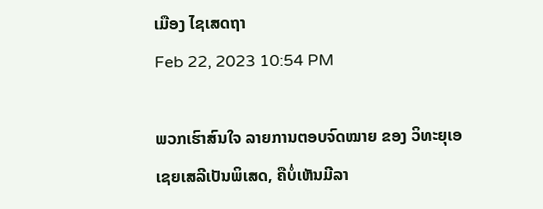ເມືອງ ໄຊເສດຖາ
Feb 22, 2023 10:54 PM

ພວກເຮົາສົນໃຈ ລາຍການຕອບຈົດໝາຍ ຂອງ ວິທະຍຸເອເຊຍເສລີເປັນພິເສດ, ຄືບໍ່ເຫັນມີລາ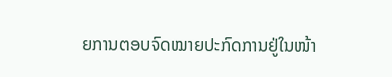ຍການຕອບຈົດໝາຍປະກົດການຢູ່ໃນໜ້າ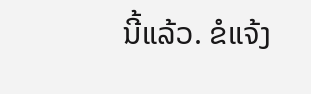ນີ້ແລ້ວ. ຂໍແຈ້ງ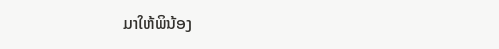ມາໃຫ້ພິນ້ອງ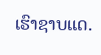ເຮົາຊາບແດ.